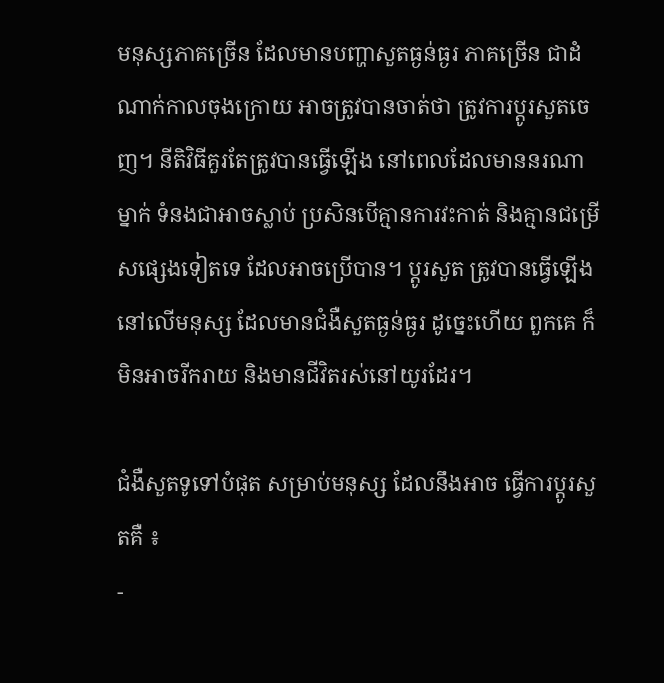មនុស្សភាគច្រើន ដែលមានបញ្ហាសួតធ្ងន់ធ្ងរ ភាគច្រើន ជាដំណាក់កាលចុងក្រោយ អាចត្រូវបានចាត់ថា ត្រូវការប្តូរសួតចេញ។ នីតិវិធីគួរតែត្រូវបានធ្វើឡើង នៅពេលដែលមាននរណាម្នាក់ ទំនងជាអាចស្លាប់ ប្រសិនបើគ្មានការវះកាត់ និងគ្មានជម្រើសផ្សេងទៀតទេ ដែលអាចប្រើបាន។ ប្តូរសួត ត្រូវបានធ្វើឡើងនៅលើមនុស្ស ដែលមានជំងឺសួតធ្ងន់ធ្ងរ ដូច្នេះហើយ ពួកគេ ក៏មិនអាចរីករាយ និងមានជីវិតរស់នៅយូរដែរ។

ជំងឺសួតទូទៅបំផុត សម្រាប់មនុស្ស ដែលនឹងអាច ធ្វើការប្តូរសួតគឺ ៖
-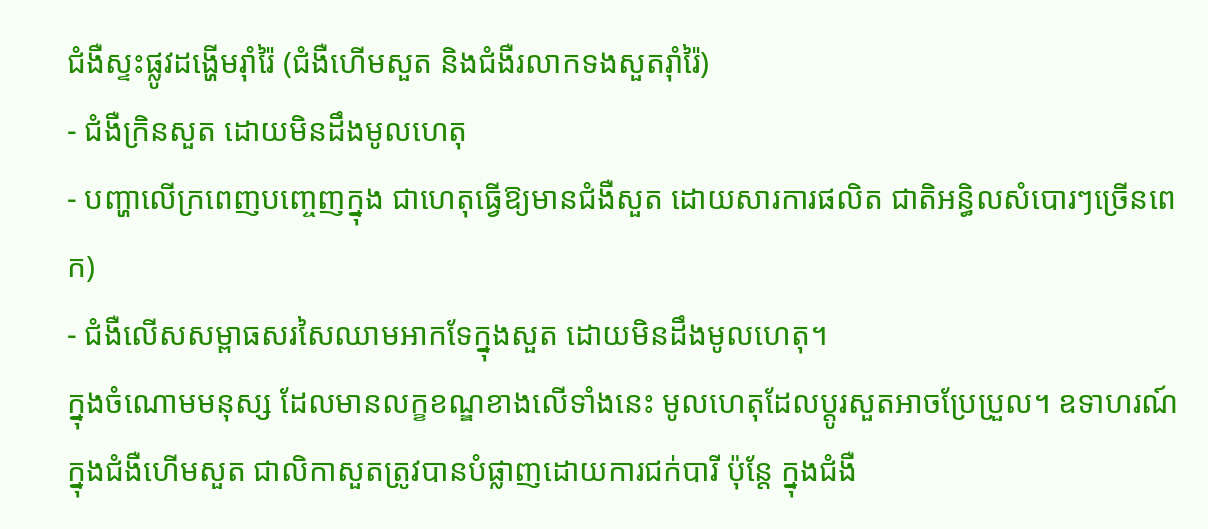ជំងឺស្ទះផ្លូវដង្ហើមរ៉ាំរ៉ៃ (ជំងឺហើមសួត និងជំងឺរលាកទងសួតរ៉ាំរ៉ៃ)
- ជំងឺក្រិនសួត ដោយមិនដឹងមូលហេតុ
- បញ្ហាលើក្រពេញបញ្ចេញក្នុង ជាហេតុធ្វើឱ្យមានជំងឺសួត ដោយសារការផលិត ជាតិអន្ធិលសំបោរៗច្រើនពេក)
- ជំងឺលើសសម្ពាធសរសៃឈាមអាកទែក្នុងសួត ដោយមិនដឹងមូលហេតុ។
ក្នុងចំណោមមនុស្ស ដែលមានលក្ខខណ្ឌខាងលើទាំងនេះ មូលហេតុដែលប្តូរសួតអាចប្រែប្រួល។ ឧទាហរណ៍ ក្នុងជំងឺហើមសួត ជាលិកាសួតត្រូវបានបំផ្លាញដោយការជក់បារី ប៉ុន្តែ ក្នុងជំងឺ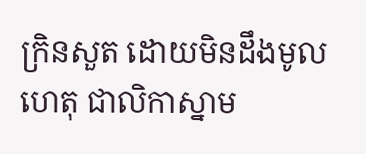ក្រិនសួត ដោយមិនដឹងមូលហេតុ ជាលិកាស្នាម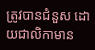ត្រូវបានជំនួស ដោយជាលិកាមាន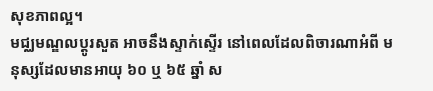សុខភាពល្អ។
មជ្ឈមណ្ឌលប្តូរសួត អាចនឹងស្ទាក់ស្ទើរ នៅពេលដែលពិចារណាអំពី មនុស្សដែលមានអាយុ ៦០ ឬ ៦៥ ឆ្នាំ ស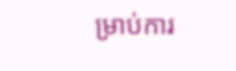ម្រាប់ការ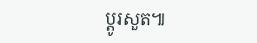ប្តូរសួត៕